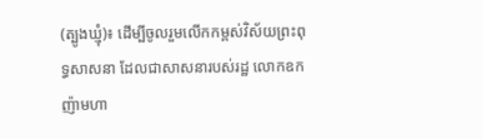(ត្បូងឃ្មុំ)៖ ដើម្បីចូលរួមលើកកម្ពស់វិស័យព្រះពុទ្ធសាសនា ដែលជាសាសនារបស់រដ្ឋ លោកឧកញ៉ាមហា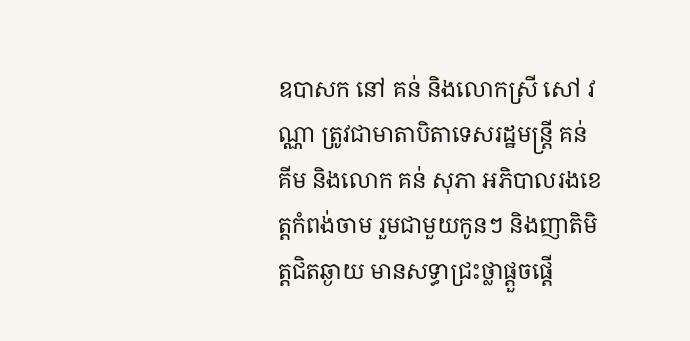ឧបាសក នៅ គន់ និងលោកស្រី សៅ វណ្ណា ត្រូវជាមាតាបិតាទេសរដ្ឋមន្ត្រី គន់ គីម និងលោក គន់ សុភា អភិបាលរងខេត្តកំពង់ចាម រួមជាមួយកូនៗ និងញាតិមិត្តជិតឆ្ងាយ មានសទ្ធាជ្រះថ្លាផ្តួចផ្តើ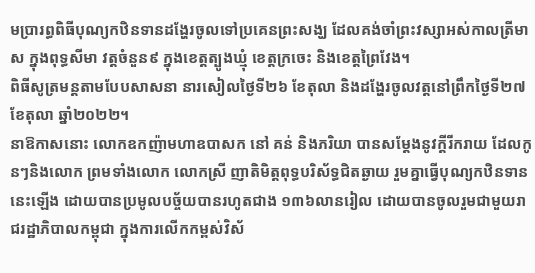មប្រារព្ធពិធីបុណ្យកឋិនទានដង្ហែរចូលទៅប្រគេនព្រះសង្ឃ ដែលគង់ចាំព្រះវស្សាអស់កាលត្រីមាស ក្នុងពុទ្ធសីមា វត្តចំនួន៩ ក្នុងខេត្តត្បូងឃ្មុំ ខេត្តក្រចេះ និងខេត្តព្រៃវែង។
ពិធីសូត្រមន្តតាមបែបសាសនា នារសៀលថ្ងៃទី២៦ ខែតុលា និងដង្ហែរចូលវត្តនៅព្រឹកថ្ងៃទី២៧ ខែតុលា ឆ្នាំ២០២២។
នាឱកាសនោះ លោកឧកញ៉ាមហាឧបាសក នៅ គន់ និងភរិយា បានសម្តែងនូវក្តីរីករាយ ដែលកូនៗនិងលោក ព្រមទាំងលោក លោកស្រី ញាតិមិត្តពុទ្ធបរិស័ទ្ធជិតឆ្ងាយ រួមគ្នាធ្វើបុណ្យកឋិនទាន នេះឡើង ដោយបានប្រមូលបច្ច័យបានរហូតជាង ១៣៦លានរៀល ដោយបានចូលរួមជាមួយរាជរដ្ឋាភិបាលកម្ពុជា ក្នុងការលើកកម្ពស់វិស័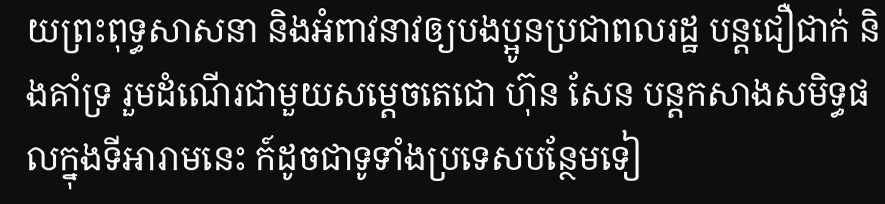យព្រះពុទ្ធសាសនា និងអំពាវនាវឲ្យបងប្អូនប្រជាពលរដ្ឋ បន្តជឿជាក់ និងគាំទ្រ រួមដំណើរជាមួយសម្តេចតេជោ ហ៊ុន សែន បន្តកសាងសមិទ្ធផលក្នុងទីអារាមនេះ ក៍ដូចជាទូទាំងប្រទេសបន្ថែមទៀ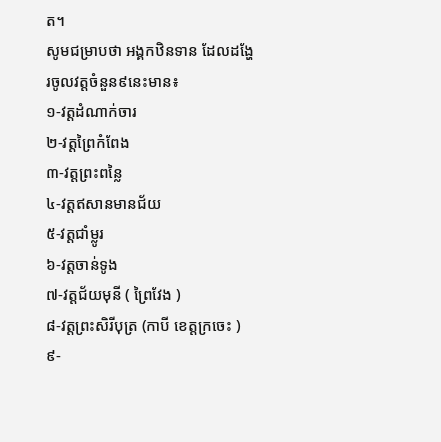ត។
សូមជម្រាបថា អង្គកឋិនទាន ដែលដង្ហែរចូលវត្តចំនួន៩នេះមាន៖
១-វត្តដំណាក់ចារ
២-វត្តព្រៃកំពែង
៣-វត្តព្រះពន្លៃ
៤-វត្តឥសានមានជ័យ
៥-វត្តជាំម្លូរ
៦-វត្តចាន់ទូង
៧-វត្តជ័យមុនី ( ព្រៃវែង )
៨-វត្តព្រះសិរីបុត្រ (កាបី ខេត្តក្រចេះ )
៩-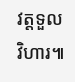វត្តទួលវិហារ៕